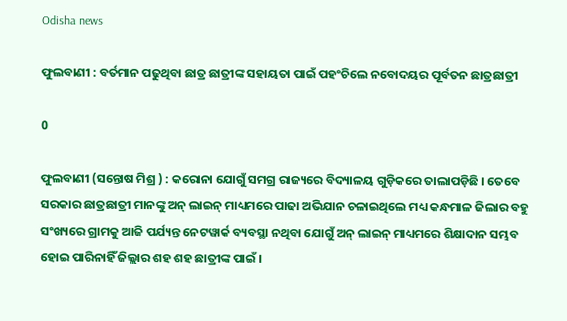Odisha news

ଫୁଲବାଣୀ : ବର୍ତମାନ ପଢୁଥିବା ଛାତ୍ର ଛାତ୍ରୀଙ୍କ ସହାୟତା ପାଇଁ ପହଂଚିଲେ ନବୋଦୟର ପୂର୍ବତନ ଛାତ୍ରଛାତ୍ରୀ

0

ଫୁଲବାଣୀ (ସନ୍ତୋଷ ମିଶ୍ର ) : କରୋନା ଯୋଗୁଁ ସମଗ୍ର ରାଜ୍ୟରେ ବିଦ୍ୟାଳୟ ଗୁଡ଼ିକରେ ତାଲାପଡ଼ିଛି । ତେବେ ସରକାର ଛାତ୍ରଛାତ୍ରୀ ମାନଙ୍କୁ ଅନ୍ ଲାଇନ୍ ମାଧ୍ୟମରେ ପାଢା ଅଭିଯାନ ଚଳାଇଥିଲେ ମଧ୍ୟ କନ୍ଧମାଳ ଜିଲାର ବହୁ ସଂଖ୍ୟରେ ଗ୍ରାମକୁ ଆଜି ପର୍ଯ୍ୟନ୍ତ ନେଟୱାର୍କ ବ୍ୟବସ୍ଥା ନଥିବା ଯୋଗୁଁ ଅନ୍ ଲାଇନ୍ ମାଧ୍ୟମରେ ଶିକ୍ଷାଦାନ ସମ୍ଭବ ହୋଇ ପାରିନାହିଁ ଜିଲ୍ଲାର ଶହ ଶହ ଛାତ୍ରୀଙ୍କ ପାଇଁ ।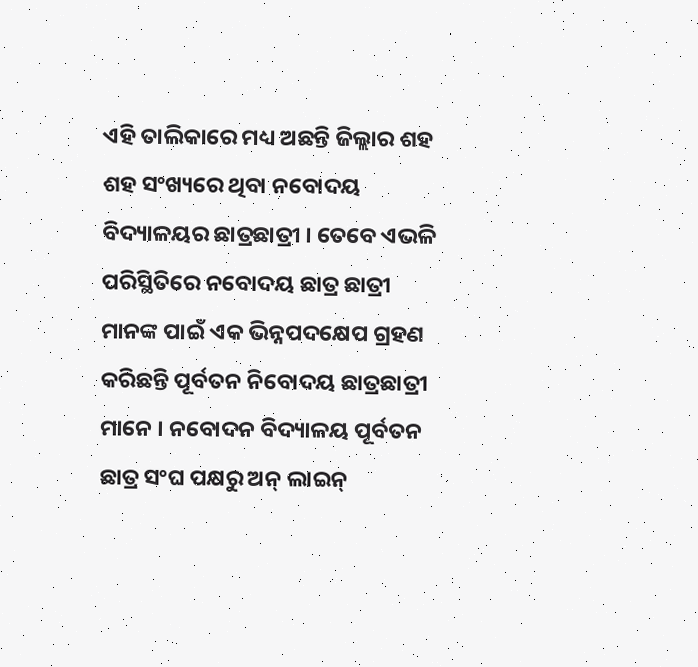ଏହି ତାଲିକାରେ ମଧ୍ୟ ଅଛନ୍ତି ଜିଲ୍ଲାର ଶହ ଶହ ସଂଖ୍ୟରେ ଥିବା ନବୋଦୟ ବିଦ୍ୟାଳୟର ଛାତ୍ରଛାତ୍ରୀ । ତେବେ ଏଭଳି ପରିସ୍ଥିତିରେ ନବୋଦୟ ଛାତ୍ର ଛାତ୍ରୀ ମାନଙ୍କ ପାଇଁ ଏକ ଭିନ୍ନପଦକ୍ଷେପ ଗ୍ରହଣ କରିଛନ୍ତି ପୂର୍ବତନ ନିବୋଦୟ ଛାତ୍ରଛାତ୍ରୀ ମାନେ । ନବୋଦନ ବିଦ୍ୟାଳୟ ପୂର୍ବତନ ଛାତ୍ର ସଂଘ ପକ୍ଷରୁ ଅନ୍ ଲାଇନ୍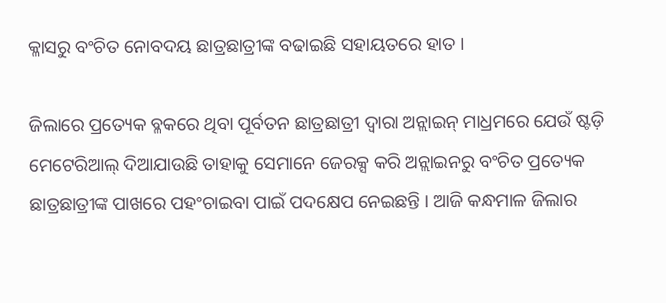କ୍ଳାସରୁ ବଂଚିତ ନୋବଦୟ ଛାତ୍ରଛାତ୍ରୀଙ୍କ ବଢାଇଛି ସହାୟତରେ ହାତ ।

ଜିଲାରେ ପ୍ରତ୍ୟେକ ବ୍ଳକରେ ଥିବା ପୂର୍ବତନ ଛାତ୍ରଛାତ୍ରୀ ଦ୍ୱାରା ଅନ୍ଲାଇନ୍ ମାଧ୍ରମରେ ଯେଉଁ ଷ୍ଟଡ଼ି ମେଟେରିଆଲ୍ ଦିଆଯାଉଛି ତାହାକୁ ସେମାନେ ଜେରକ୍ସ କରି ଅନ୍ଲାଇନରୁ ବଂଚିତ ପ୍ରତ୍ୟେକ ଛାତ୍ରଛାତ୍ରୀଙ୍କ ପାଖରେ ପହଂଚାଇବା ପାଇଁ ପଦକ୍ଷେପ ନେଇଛନ୍ତି । ଆଜି କନ୍ଧମାଳ ଜିଲାର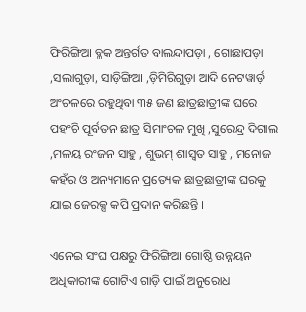ଫିରିଙ୍ଗିଆ ବ୍ଳକ ଅନ୍ତର୍ଗତ ବାଲନ୍ଦାପଡ଼ା , ଗୋଛାପଡ଼ା ,ସଲାଗୁଡ଼ା, ସାଡ଼ିଙ୍ଗିଆ ,ଡ଼ିମିରିଗୁଡ଼ା ଆଦି ନେଟୱାର୍ଡ଼ ଅଂଚଳରେ ରହୁଥିବା ୩୫ ଜଣ ଛାତ୍ରଛାତ୍ରୀଙ୍କ ଘରେ ପହଂଚି ପୂର୍ବତନ ଛାତ୍ର ସିମାଂଚଳ ମୁଖି ,ସୁରେନ୍ଦ୍ର ଦିଗାଲ ,ମଳୟ ରଂଜନ ସାହୁ , ଶୁଭମ୍ ଶାସ୍ୱତ ସାହୁ , ମନୋଜ କହଁର ଓ ଅନ୍ୟମାନେ ପ୍ରତ୍ୟେକ ଛାତ୍ରଛାତ୍ରୀଙ୍କ ଘରକୁ ଯାଇ ଜେରକ୍ସ କପି ପ୍ରଦାନ କରିଛନ୍ତି ।

ଏନେଇ ସଂଘ ପକ୍ଷରୁ ଫିରିଙ୍ଗିଆ ଗୋଷ୍ଠି ଉନ୍ନୟନ ଅଧିକାରୀଙ୍କ ଗୋଟିଏ ଗାଡ଼ି ପାଇଁ ଅନୁରୋଧ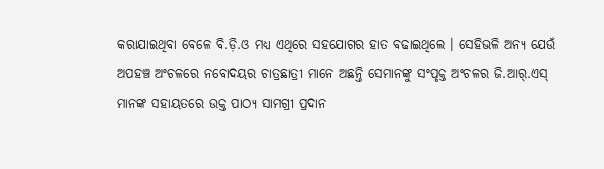କରାଯାଇଥିବା ବେଳେ ବି.ଡ଼ି.ଓ ମଧ୍ୟ ଏଥିରେ ସହଯୋଗର ହାତ ବଢାଇଥିଲେ । ସେହିଭଳି ଅନ୍ୟ ଯେଉଁ ଅପହଞ୍ଚ ଅଂଚଳରେ ନବୋଦୟର ଚାତ୍ରଛାତ୍ରୀ ମାନେ ଅଛନ୍ତି ସେମାନଙ୍କୁ ସଂପୃକ୍ତ ଅଂଚଳର ଜି.ଆର୍.ଏସ୍ ମାନଙ୍କ ସହାୟତରେ ଉକ୍ତ ପାଠ୍ୟ ସାମଗ୍ରୀ ପ୍ରଦାନ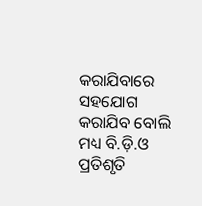କରାଯିବାରେ ସହଯୋଗ କରାଯିବ ବୋଲି ମଧ୍ୟ ବି.ଡ଼ି.ଓ ପ୍ରତିଶୃତି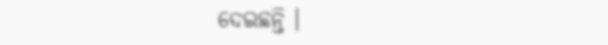ଦେଇଛନ୍ତି ।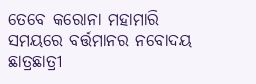ତେବେ କରୋନା ମହାମାରି ସମୟରେ ବର୍ତ୍ତମାନର ନବୋଦୟ ଛାତ୍ରଛାତ୍ରୀ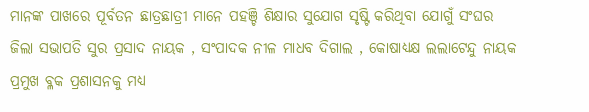ମାନଙ୍କ ପାଖରେ ପୂର୍ବତନ ଛାତ୍ରଛାତ୍ରୀ ମାନେ ପହଞ୍ଚି ଶିକ୍ଷାର ସୁଯୋଗ ସୃଷ୍ଟି କରିଥିବା ଯୋଗୁଁ ସଂଘର ଜିଲା ସଭାପତି ସୁର ପ୍ରସାଦ ନାୟକ , ସଂପାଦକ ନୀଳ ମାଧବ ଦିଗାଲ , କୋଷାଧ୍ୟକ୍ଷ ଲଲାଟେନ୍ଦୁ ନାୟକ ପ୍ରମୁଖ ବ୍ଳକ ପ୍ରଶାସନକୁ ମଧ୍ୟ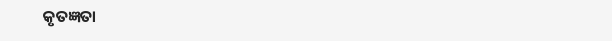କୃତଜ୍ଞତା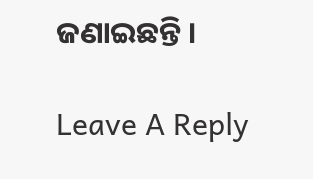ଜଣାଇଛନ୍ତି ।

Leave A Reply